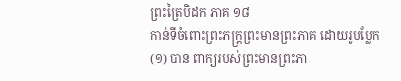ព្រះត្រៃបិដក ភាគ ១៨
កាន់ទីចំពោះព្រះភក្ត្រព្រះមានព្រះភាគ ដោយរូបប្លែក
(១) បាន ពាក្យរបស់ព្រះមានព្រះភា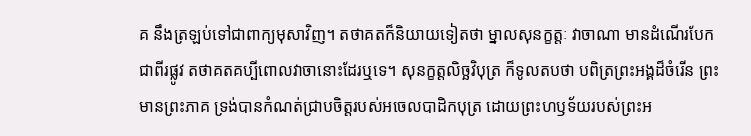គ នឹងត្រឡប់ទៅជាពាក្យមុសាវិញ។ តថាគតក៏និយាយទៀតថា ម្នាលសុនក្ខត្តៈ វាចាណា មានដំណើរបែកជាពីរផ្លូវ តថាគតគប្បីពោលវាចានោះដែរឬទេ។ សុនក្ខត្តលិច្ឆវិបុត្រ ក៏ទូលតបថា បពិត្រព្រះអង្គដ៏ចំរើន ព្រះមានព្រះភាគ ទ្រង់បានកំណត់ជ្រាបចិត្តរបស់អចេលបាដិកបុត្រ ដោយព្រះហឫទ័យរបស់ព្រះអ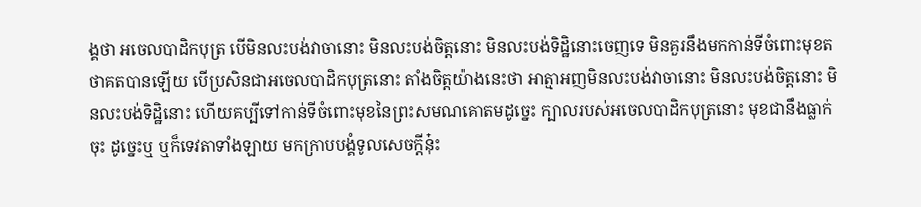ង្គថា អចេលបាដិកបុត្រ បើមិនលះបង់វាចានោះ មិនលះបង់ចិត្តនោះ មិនលះបង់ទិដ្ឋិនោះចេញទេ មិនគួរនឹងមកកាន់ទីចំពោះមុខតថាគតបានឡើយ បើប្រសិនជាអចេលបាដិកបុត្រនោះ តាំងចិត្តយ៉ាងនេះថា អាត្មាអញមិនលះបង់វាចានោះ មិនលះបង់ចិត្តនោះ មិនលះបង់ទិដ្ឋិនោះ ហើយគប្បីទៅកាន់ទីចំពោះមុខនៃព្រះសមណគោតមដូច្នេះ ក្បាលរបស់អចេលបាដិកបុត្រនោះ មុខជានឹងធ្លាក់ចុះ ដូច្នេះឬ ឬក៏ទេវតាទាំងឡាយ មកក្រាបបង្គំទូលសេចក្តីនុ៎ះ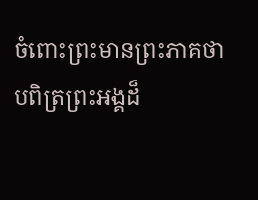ចំពោះព្រះមានព្រះភាគថា បពិត្រព្រះអង្គដ៏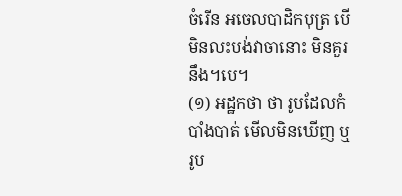ចំរើន អចេលបាដិកបុត្រ បើមិនលះបង់វាចានោះ មិនគួរនឹង។បេ។
(១) អដ្ឋកថា ថា រូបដែលកំបាំងបាត់ មើលមិនឃើញ ឬរូប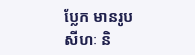ប្លែក មានរូបសីហៈ និ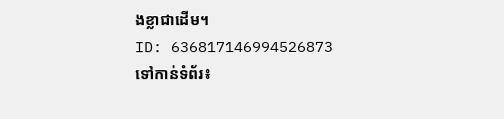ងខ្លាជាដើម។
ID: 636817146994526873
ទៅកាន់ទំព័រ៖